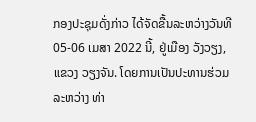ກອງປະຊຸມດັ່ງກ່າວ ໄດ້ຈັດຂື້ນລະຫວ່າງວັນທີ 05-06 ເມສາ 2022 ນີ້, ຢູ່ເມືອງ ວັງວຽງ, ແຂວງ ວຽງຈັນ. ໂດຍການເປັນປະທານຮ່ວມ ລະຫວ່າງ ທ່າ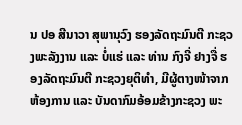ນ ປອ ສີນາວາ ສຸພານຸວົງ ຮອງລັດຖະມົນຕີ ກະຊວງພະລັງງານ ແລະ ບໍ່ແຮ່ ແລະ ທ່ານ ກົງຈີ່ ຢາງຈື່ ຮອງລັດຖະມົນຕີ ກະຊວງຍຸຕິທຳ, ມີຜູ້ຕາງໜ້າຈາກຫ້ອງການ ແລະ ບັນດາກົມອ້ອມຂ້າງກະຊວງ ພະ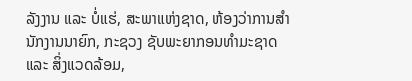ລັງງານ ແລະ ບໍ່ແຮ່, ສະພາແຫ່ງຊາດ, ຫ້ອງວ່າການສຳນັກງານນາຍົກ, ກະຊວງ ຊັບພະຍາກອນທຳມະຊາດ ແລະ ສິ່ງແວດລ້ອມ,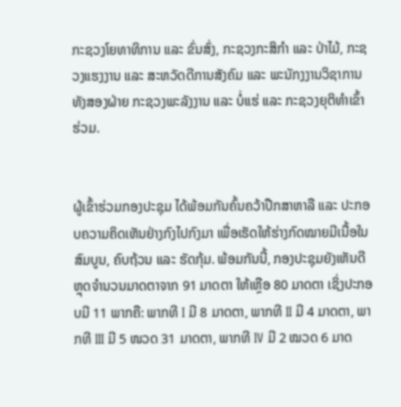ກະຊວງໂຍທາທິການ ແລະ ຂົ່ນສົ່ງ, ກະຊວງກະສິກຳ ແລະ ປ່າໄມ້, ກະຊວງແຮງງານ ແລະ ສະຫວັດດີການສັງຄົມ ແລະ ພະນັກງງານວິຊາການທັງສອງຝ່າຍ ກະຊວງພະລັງງານ ແລະ ບໍ່ແຮ່ ແລະ ກະຊວງຍຸຕິທຳເຂົ້າຮ່ວມ.


ຜູ້ເຂົ້າຮ່ວມກອງປະຊຸມ ໄດ້ພ້ອມກັນຄົ້ນຄວ້າປືກສາຫາລື ແລະ ປະກອບຄວາມຄິດເຫັນຢ່າງກົງໄປກົງມາ ເພື່ອເຮັດໃຫ້ຮ່າງກົດໝາຍມີເນື້ອໃນສົມບູນ, ຄົບຖ້ວນ ແລະ ຮັດກຸ້ມ. ພ້ອມກັນນີ້, ກອງປະຊຸມຍັງເຫັນດີຫຼຸດຈຳນວນມາດຕາຈາກ 91 ມາດຕາ ໃຫ້ເຫຼືອ 80 ມາດຕາ ເຊິ່ງປະກອບມີ 11 ພາກຄື: ພາກທີ I ມີ 8 ມາດຕາ, ພາກທີ II ມີ 4 ມາດຕາ, ພາກທີ III ມີ 5 ໜວດ 31 ມາດຕາ, ພາກທີ IV ມີ 2 ໝວດ 6 ມາດ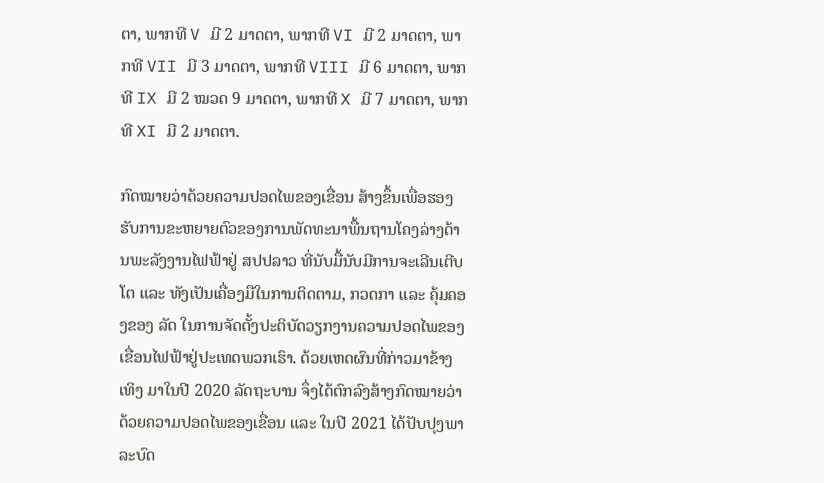ຕາ, ພາກທີ V ມີ 2 ມາດຕາ, ພາກທີ VI ມີ 2 ມາດຕາ, ພາກທີ VII ມີ 3 ມາດຕາ, ພາກທີ VIII ມີ 6 ມາດຕາ, ພາກທີ IX ມີ 2 ໝວດ 9 ມາດຕາ, ພາກທີ X ມີ 7 ມາດຕາ, ພາກທີ XI ມີ 2 ມາດຕາ.

ກົດໝາຍວ່າດ້ວຍຄວາມປອດໄພຂອງເຂື່ອນ ສ້າງຂຶ້ນເພື່ອຮອງຮັບການຂະຫຍາຍຕົວຂອງການພັດທະນາພື້ນຖານໂຄງລ່າງດ້ານພະລັງງານໄຟຟ້າຢູ່ ສປປລາວ ທີ່ນັບມື້ນັບມີການຈະເລີນເຕີບໂຕ ແລະ ທັງເປັນເຄື່ອງມືໃນການຕິດຕາມ, ກວດກາ ແລະ ຄຸ້ມຄອງຂອງ ລັດ ໃນການຈັດຕັ້ງປະຕິບັດວຽກງານຄວາມປອດໄພຂອງເຂື່ອນໄຟຟ້າຢູ່ປະເທດພວກເຮົາ. ດ້ວຍເຫດຜົນທີ່ກ່າວມາຂ້າງເທິງ ມາໃນປີ 2020 ລັດຖະບານ ຈຶ່ງໄດ້ຕົກລົງສ້າງກົດໝາຍວ່າດ້ວຍຄວາມປອດໄພຂອງເຂື່ອນ ແລະ ໃນປີ 2021 ໄດ້ປັບປຸງພາລະບົດ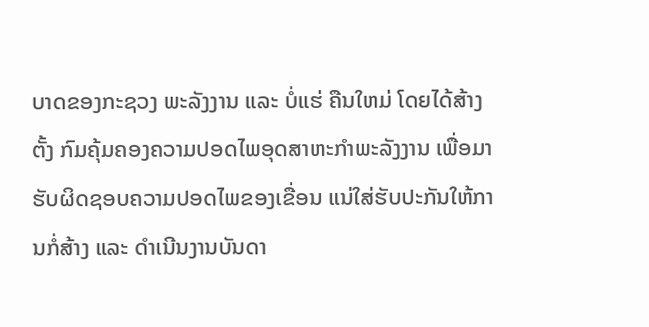ບາດຂອງກະຊວງ ພະລັງງານ ແລະ ບໍ່ແຮ່ ຄືນໃຫມ່ ໂດຍໄດ້ສ້າງຕັ້ງ ກົມຄຸ້ມຄອງຄວາມປອດໄພອຸດສາຫະກຳພະລັງງານ ເພື່ອມາຮັບຜິດຊອບຄວາມປອດໄພຂອງເຂື່ອນ ແນ່ໃສ່ຮັບປະກັນໃຫ້ການກໍ່ສ້າງ ແລະ ດຳເນີນງານບັນດາ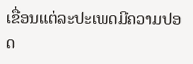ເຂື່ອນແຕ່ລະປະເພດມີຄວາມປອດ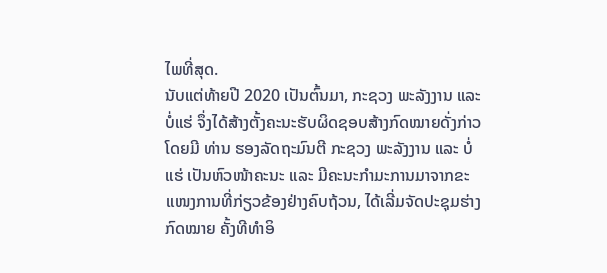ໄພທີ່ສຸດ.
ນັບແຕ່ທ້າຍປີ 2020 ເປັນຕົ້ນມາ, ກະຊວງ ພະລັງງານ ແລະ ບໍ່ແຮ່ ຈຶ່ງໄດ້ສ້າງຕັ້ງຄະນະຮັບຜິດຊອບສ້າງກົດໝາຍດັ່ງກ່າວ ໂດຍມີ ທ່ານ ຮອງລັດຖະມົນຕີ ກະຊວງ ພະລັງງານ ແລະ ບໍ່ແຮ່ ເປັນຫົວໜ້າຄະນະ ແລະ ມີຄະນະກຳມະການມາຈາກຂະແໜງການທີ່ກ່ຽວຂ້ອງຢ່າງຄົບຖ້ວນ, ໄດ້ເລີ່ມຈັດປະຊຸມຮ່າງກົດໝາຍ ຄັ້ງທີທຳອິ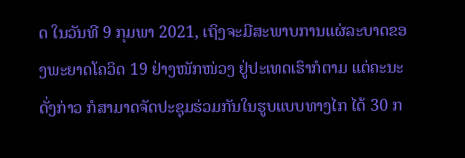ດ ໃນວັນທີ 9 ກຸມພາ 2021, ເຖິງຈະມີສະພາບການແຜ່ລະບາດຂອງພະຍາດໂຄວິດ 19 ຢ່າງໜັກໜ່ວງ ຢູ່ປະເທດເຮົາກໍຕາມ ແຕ່ຄະນະດັ່ງກ່າວ ກໍສາມາດຈັດປະຊຸມຮ່ວມກັນໃນຮູບແບບທາງໄກ ໄດ້ 30 ກ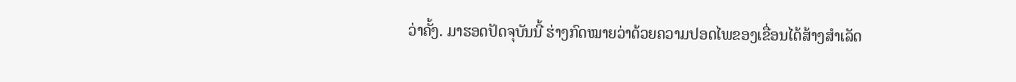ວ່າຄັ້ງ. ມາຮອດປັດຈຸບັນນີ້ ຮ່າງກົດໝາຍວ່າດ້ວຍຄວາມປອດໄພຂອງເຂື່ອນໄດ້ສ້າງສຳເລັດ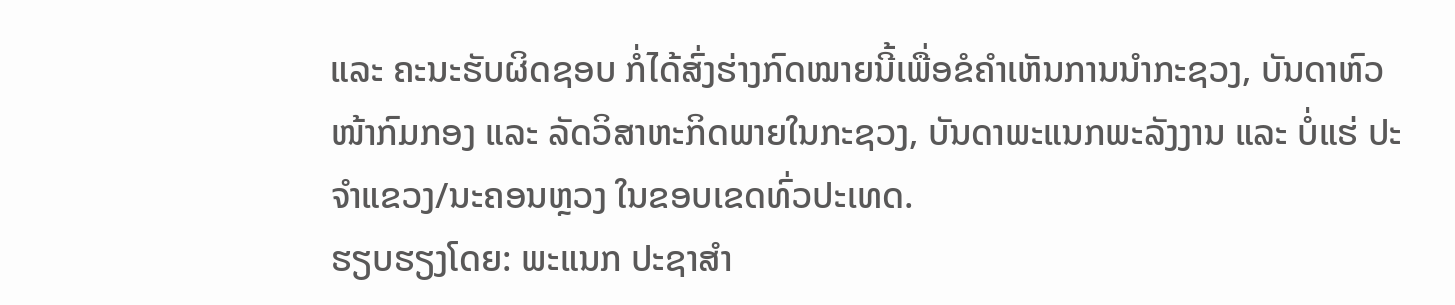ແລະ ຄະນະຮັບຜິດຊອບ ກໍ່ໄດ້ສົ່ງຮ່າງກົດໝາຍນີ້ເພື່ອຂໍຄຳເຫັນການນຳກະຊວງ, ບັນດາຫົວໜ້າກົມກອງ ແລະ ລັດວິສາຫະກິດພາຍໃນກະຊວງ, ບັນດາພະແນກພະລັງງານ ແລະ ບໍ່ແຮ່ ປະຈຳແຂວງ/ນະຄອນຫຼວງ ໃນຂອບເຂດທົ່ວປະເທດ.
ຮຽບຮຽງໂດຍ: ພະແນກ ປະຊາສຳ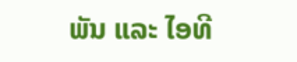ພັນ ແລະ ໄອທີ